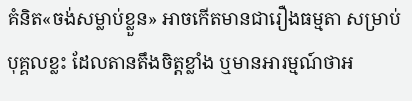គំនិត«ចង់សម្លាប់ខ្លួន» អាចកើតមានជារឿងធម្មតា សម្រាប់បុគ្គលខ្លះ ដែលតានតឹងចិត្តខ្លាំង ឬមានអារម្មណ៍ថាអ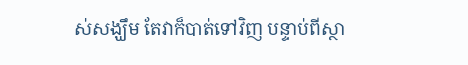ស់សង្ឃឹម តែវាក៏បាត់ទៅវិញ បន្ទាប់ពីស្ថា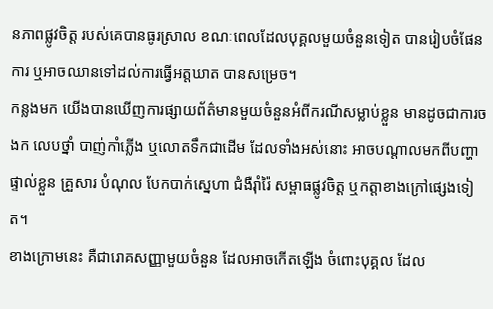នភាពផ្លូវចិត្ត របស់គេបានធូរស្រាល ខណៈពេលដែលបុគ្គលមួយចំនួនទៀត បានរៀបចំផែនការ ឬអាចឈានទៅដល់ការធ្វើអត្តឃាត បានសម្រេច។
កន្លងមក យើងបានឃើញការផ្សាយព័ត៌មានមួយចំនួនអំពីករណីសម្លាប់ខ្លួន មានដូចជាការចងក លេបថ្នាំ បាញ់កាំភ្លើង ឬលោតទឹកជាដើម ដែលទាំងអស់នោះ អាចបណ្តាលមកពីបញ្ហាផ្ទាល់ខ្លួន គ្រួសារ បំណុល បែកបាក់ស្នេហា ជំងឺរ៉ាំរ៉ៃ សម្ពាធផ្លូវចិត្ត ឬកត្តាខាងក្រៅផ្សេងទៀត។
ខាងក្រោមនេះ គឺជារោគសញ្ញាមួយចំនួន ដែលអាចកើតឡើង ចំពោះបុគ្គល ដែល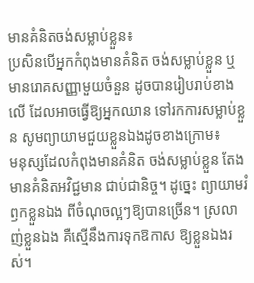មានគំនិតចង់សម្លាប់ខ្លួន៖
ប្រសិនបើអ្នកកំពុងមានគំនិត ចង់សម្លាប់ខ្លួន ឬមានរោគសញ្ញាមួយចំនួន ដូចបានរៀបរាប់ខាងលើ ដែលអាចធ្វើឱ្យអ្នកឈាន ទៅរកការសម្លាប់ខ្លួន សូមព្យាយាមជួយខ្លួនឯងដូចខាងក្រោម៖
មនុស្សដែលកំពុងមានគំនិត ចង់សម្លាប់ខ្លួន តែងមានគំនិតអវិជ្ជមាន ជាប់ជានិច្ច។ ដូច្នេះ ព្យាយាមរំឭកខ្លួនឯង ពីចំណុចល្អៗឱ្យបានច្រើន។ ស្រលាញ់ខ្លួនឯង គឺស្មើនឹងការទុកឱកាស ឱ្យខ្លួនឯងរស់។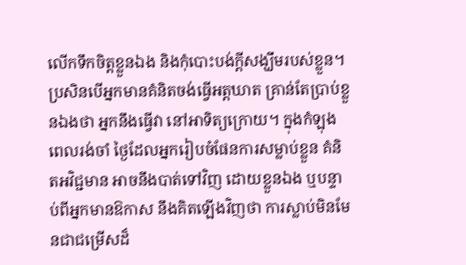លើកទឹកចិត្តខ្លួនឯង និងកុំបោះបង់ក្តីសង្ឃឹមរបស់ខ្លួន។
ប្រសិនបើអ្នកមានគំនិតចង់ធ្វើអត្តឃាត គ្រាន់តែប្រាប់ខ្លួនឯងថា អ្នកនឹងធ្វើវា នៅអាទិត្យក្រោយ។ ក្នុងកំឡុងពេលរង់ចាំ ថ្ងៃដែលអ្នករៀបចំផែនការសម្លាប់ខ្លួន គំនិតអវិជ្ជមាន អាចនឹងបាត់ទៅវិញ ដោយខ្លួនឯង ឬបន្ទាប់ពីអ្នកមានឱកាស នឹងគិតឡើងវិញថា ការស្លាប់មិនមែនជាជម្រើសដ៏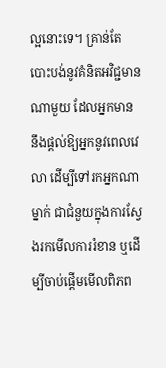ល្អនោះទេ។ គ្រាន់តែបោះបង់នូវគំនិតអវិជ្ជមានណាមួយ ដែលអ្នកមាន នឹងផ្តល់ឱ្យអ្នកនូវពេលវេលា ដើម្បីទៅរកអ្នកណាម្នាក់ ជាជំនួយក្នុងការស្វែងរកមើលការរំខាន ឬដើម្បីចាប់ផ្តើមមើលពិភព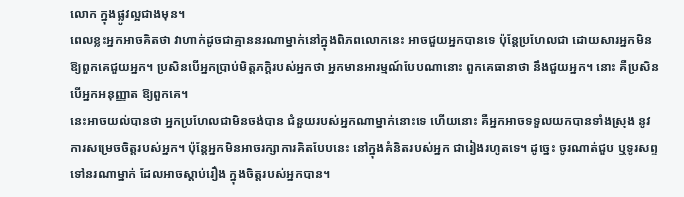លោក ក្នុងផ្លូវល្អជាងមុន។
ពេលខ្លះអ្នកអាចគិតថា វាហាក់ដូចជាគ្មាននរណាម្នាក់នៅក្នុងពិភពលោកនេះ អាចជួយអ្នកបានទេ ប៉ុន្តែប្រហែលជា ដោយសារអ្នកមិនឱ្យពួកគេជួយអ្នក។ ប្រសិនបើអ្នកប្រាប់មិត្តភក្តិរបស់អ្នកថា អ្នកមានអារម្មណ៍បែបណានោះ ពួកគេធានាថា នឹងជួយអ្នក។ នោះ គឺប្រសិនបើអ្នកអនុញ្ញាត ឱ្យពួកគេ។
នេះអាចយល់បានថា អ្នកប្រហែលជាមិនចង់បាន ជំនួយរបស់អ្នកណាម្នាក់នោះទេ ហើយនោះ គឺអ្នកអាចទទួលយកបានទាំងស្រុង នូវការសម្រេចចិត្តរបស់អ្នក។ ប៉ុន្តែអ្នកមិនអាចរក្សាការគិតបែបនេះ នៅក្នុងគំនិតរបស់អ្នក ជារៀងរហូតទេ។ ដូច្នេះ ចូរណាត់ជួប ឬទូរសព្ទទៅនរណាម្នាក់ ដែលអាចស្តាប់រឿង ក្នុងចិត្តរបស់អ្នកបាន។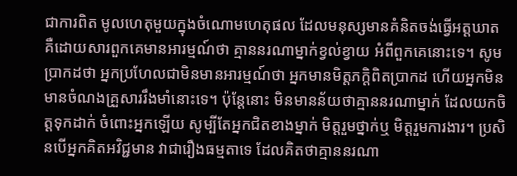ជាការពិត មូលហេតុមួយក្នុងចំណោមហេតុផល ដែលមនុស្សមានគំនិតចង់ធ្វើអត្តឃាត គឺដោយសារពួកគេមានអារម្មណ៍ថា គ្មាននរណាម្នាក់ខ្វល់ខ្វាយ អំពីពួកគេនោះទេ។ សូមប្រាកដថា អ្នកប្រហែលជាមិនមានអារម្មណ៍ថា អ្នកមានមិត្ដភក្ដិពិតប្រាកដ ហើយអ្នកមិនមានចំណងគ្រួសាររឹងមាំនោះទេ។ ប៉ុន្ដែនោះ មិនមានន័យថាគ្មាននរណាម្នាក់ ដែលយកចិត្ដទុកដាក់ ចំពោះអ្នកឡើយ សូម្បីតែអ្នកជិតខាងម្នាក់ មិត្តរួមថ្នាក់ឬ មិត្តរួមការងារ។ ប្រសិនបើអ្នកគិតអវិជ្ជមាន វាជារឿងធម្មតាទេ ដែលគិតថាគ្មាននរណា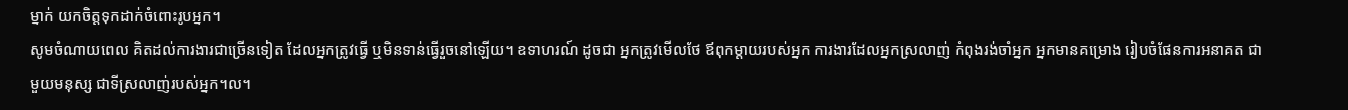ម្នាក់ យកចិត្តទុកដាក់ចំពោះរូបអ្នក។
សូមចំណាយពេល គិតដល់ការងារជាច្រើនទៀត ដែលអ្នកត្រូវធ្វើ ឬមិនទាន់ធ្វើរួចនៅឡើយ។ ឧទាហរណ៍ ដូចជា អ្នកត្រូវមើលថែ ឪពុកម្តាយរបស់អ្នក ការងារដែលអ្នកស្រលាញ់ កំពុងរង់ចាំអ្នក អ្នកមានគម្រោង រៀបចំផែនការអនាគត ជាមួយមនុស្ស ជាទីស្រលាញ់របស់អ្នក។ល។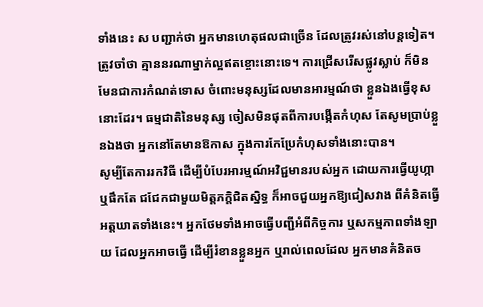ទាំងនេះ ស បញ្ជាក់ថា អ្នកមានហេតុផលជាច្រើន ដែលត្រូវរស់នៅបន្តទៀត។
ត្រូវចាំថា គ្មាននរណាម្នាក់ល្អឥតខ្ចោះនោះទេ។ ការជ្រើសរើសផ្លូវស្លាប់ ក៏មិនមែនជាការកំណត់ទោស ចំពោះមនុស្សដែលមានអារម្មណ៍ថា ខ្លួនឯងធ្វើខុសនោះដែរ។ ធម្មជាតិនៃមនុស្ស ចៀសមិនផុតពីការបង្កើតកំហុស តែសូមប្រាប់ខ្លួនឯងថា អ្នកនៅតែមានឱកាស ក្នុងការកែប្រែកំហុសទាំងនោះបាន។
សូម្បីតែការរកវិធី ដើម្បីបំបែរអារម្មណ៍អវិជ្ជមានរបស់អ្នក ដោយការធ្វើយូហ្កា ឬផឹកតែ ជជែកជាមួយមិត្តភក្តិជិតស្និទ្ធ ក៏អាចជួយអ្នកឱ្យជៀសវាង ពីគំនិតធ្វើអត្តឃាតទាំងនេះ។ អ្នកថែមទាំងអាចធ្វើបញ្ជីអំពីកិច្ចការ ឬសកម្មភាពទាំងឡាយ ដែលអ្នកអាចធ្វើ ដើម្បីរំខានខ្លួនអ្នក ឬរាល់ពេលដែល អ្នកមានគំនិតច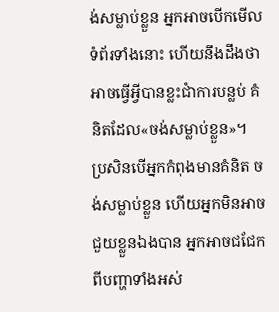ង់សម្លាប់ខ្លួន អ្នកអាចបើកមើលទំព័រទាំងនោះ ហើយនឹងដឹងថា អាចធ្វើអ្វីបានខ្លះជាំការបន្លប់ គំនិតដែល«ចង់សម្លាប់ខ្លួន»។
ប្រសិនបើអ្នកកំពុងមានគំនិត ចង់សម្លាប់ខ្លួន ហើយអ្នកមិនអាចជួយខ្លួនឯងបាន អ្នកអាចជជែក ពីបញ្ហាទាំងអស់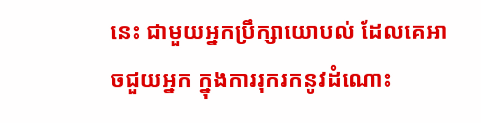នេះ ជាមួយអ្នកប្រឹក្សាយោបល់ ដែលគេអាចជួយអ្នក ក្នុងការរុករកនូវដំណោះ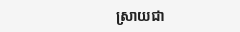ស្រាយជា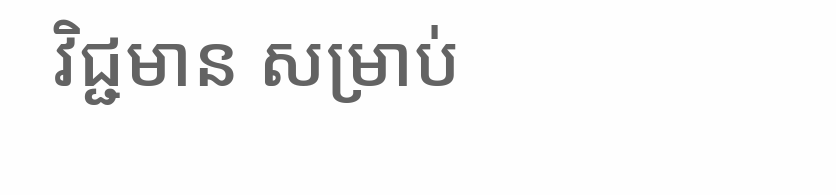វិជ្ជមាន សម្រាប់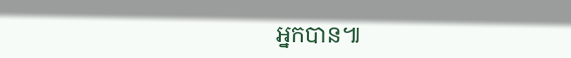អ្នកបាន៕